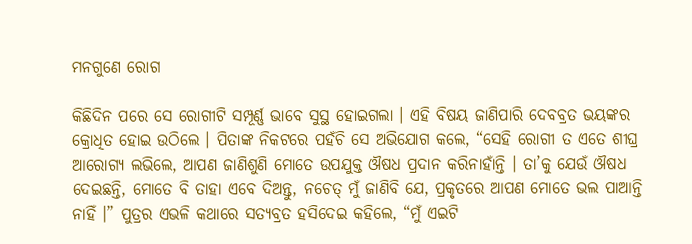ମନଗୁଣେ ରୋଗ

କିଛିଦିନ ପରେ ସେ ରୋଗୀଟି ସମ୍ପୂର୍ଣ୍ଣ ଭାବେ ସୁସ୍ଥ ହୋଇଗଲା । ଏହି ବିଷୟ ଜାଣିପାରି ଦେବବ୍ରତ ଭୟଙ୍କର କ୍ରୋଧିତ ହୋଇ ଉଠିଲେ । ପିତାଙ୍କ ନିକଟରେ ପହଁଚି ସେ ଅଭିଯୋଗ କଲେ, “ସେହି ରୋଗୀ ତ ଏତେ ଶୀଘ୍ର ଆରୋଗ୍ୟ ଲଭିଲେ, ଆପଣ ଜାଣିଶୁଣି ମୋତେ ଉପଯୁକ୍ତ ଔଷଧ ପ୍ରଦାନ କରିନାହାଁନ୍ତି । ତା’କୁ ଯେଉଁ ଔଷଧ ଦେଇଛନ୍ତି, ମୋତେ ବି ତାହା ଏବେ ଦିଅନ୍ତୁ, ନଚେତ୍ ମୁଁ ଜାଣିବି ଯେ, ପ୍ରକୃତରେ ଆପଣ ମୋତେ ଭଲ ପାଆନ୍ତି ନାହିଁ ।” ପୁତ୍ରର ଏଭଳି କଥାରେ ସତ୍ୟବ୍ରତ ହସିଦେଇ କହିଲେ, “ମୁଁ ଏଇଟି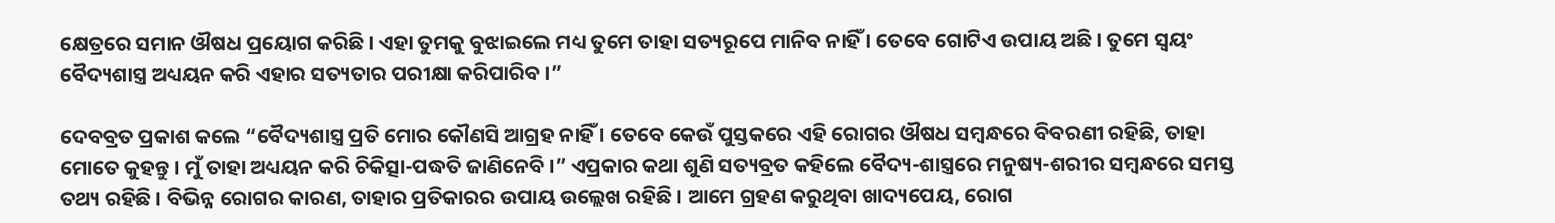କ୍ଷେତ୍ରରେ ସମାନ ଔଷଧ ପ୍ରୟୋଗ କରିଛି । ଏହା ତୁମକୁ ବୁଝାଇଲେ ମଧ୍ୟ ତୁମେ ତାହା ସତ୍ୟରୂପେ ମାନିବ ନାହିଁ । ତେବେ ଗୋଟିଏ ଉପାୟ ଅଛି । ତୁମେ ସ୍ୱୟଂ ବୈଦ୍ୟଶାସ୍ତ୍ର ଅଧ୍ୟୟନ କରି ଏହାର ସତ୍ୟତାର ପରୀକ୍ଷା କରିପାରିବ ।”

ଦେବବ୍ରତ ପ୍ରକାଶ କଲେ “ବୈଦ୍ୟଶାସ୍ତ୍ର ପ୍ରତି ମୋର କୌଣସି ଆଗ୍ରହ ନାହିଁ । ତେବେ କେଉଁ ପୁସ୍ତକରେ ଏହି ରୋଗର ଔଷଧ ସମ୍ବନ୍ଧରେ ବିବରଣୀ ରହିଛି, ତାହା ମୋତେ କୁହନ୍ତୁ । ମୁଁ ତାହା ଅଧ୍ୟୟନ କରି ଚିକିତ୍ସା-ପଦ୍ଧତି ଜାଣିନେବି ।” ଏପ୍ରକାର କଥା ଶୁଣି ସତ୍ୟବ୍ରତ କହିଲେ ବୈଦ୍ୟ-ଶାସ୍ତ୍ରରେ ମନୁଷ୍ୟ-ଶରୀର ସମ୍ବନ୍ଧରେ ସମସ୍ତ ତଥ୍ୟ ରହିଛି । ବିଭିନ୍ନ ରୋଗର କାରଣ, ତାହାର ପ୍ରତିକାରର ଉପାୟ ଉଲ୍ଲେଖ ରହିଛି । ଆମେ ଗ୍ରହଣ କରୁଥିବା ଖାଦ୍ୟପେୟ, ରୋଗ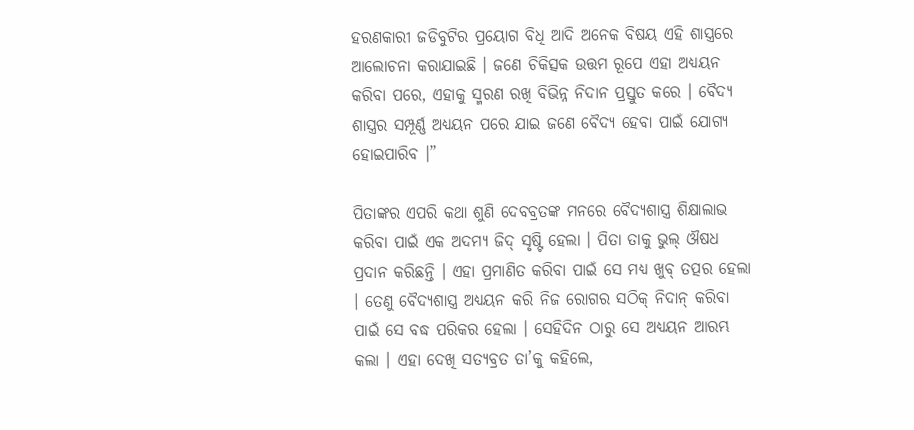ହରଣକାରୀ ଜଡିବୁଟିର ପ୍ରୟୋଗ ବିଧି ଆଦି ଅନେକ ବିଷୟ ଏହି ଶାସ୍ତ୍ରରେ ଆଲୋଚନା କରାଯାଇଛି । ଜଣେ ଚିକିତ୍ସକ ଉତ୍ତମ ରୂପେ ଏହା ଅଧ୍ୟୟନ କରିବା ପରେ, ଏହାକୁ ସ୍ମରଣ ରଖି ବିଭିନ୍ନ ନିଦାନ ପ୍ରସ୍ତୁତ କରେ । ବୈଦ୍ୟ ଶାସ୍ତ୍ରର ସମ୍ପୂର୍ଣ୍ଣ ଅଧ୍ୟୟନ ପରେ ଯାଇ ଜଣେ ବୈଦ୍ୟ ହେବା ପାଇଁ ଯୋଗ୍ୟ ହୋଇପାରିବ ।”

ପିତାଙ୍କର ଏପରି କଥା ଶୁଣି ଦେବବ୍ରତଙ୍କ ମନରେ ବୈଦ୍ୟଶାସ୍ତ୍ର ଶିକ୍ଷାଲାଭ କରିବା ପାଇଁ ଏକ ଅଦମ୍ୟ ଜିଦ୍ ସୃଷ୍ଟି ହେଲା । ପିତା ତାକୁ ଭୁଲ୍ ଔଷଧ ପ୍ରଦାନ କରିଛନ୍ତି । ଏହା ପ୍ରମାଣିତ କରିବା ପାଇଁ ସେ ମଧ୍ୟ ଖୁବ୍ ତତ୍ପର ହେଲା । ତେଣୁ ବୈଦ୍ୟଶାସ୍ତ୍ର ଅଧ୍ୟୟନ କରି ନିଜ ରୋଗର ସଠିକ୍ ନିଦାନ୍ କରିବା ପାଇଁ ସେ ବଦ୍ଧ ପରିକର ହେଲା । ସେହିଦିନ ଠାରୁ ସେ ଅଧ୍ୟୟନ ଆରମ୍ଭ କଲା । ଏହା ଦେଖି ସତ୍ୟବ୍ରତ ତା’କୁ କହିଲେ,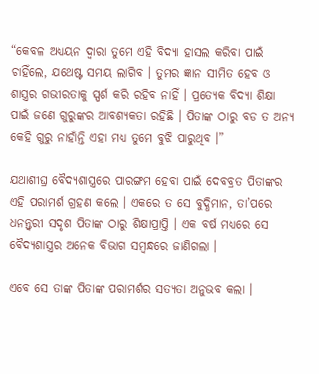“କେବଳ ଅଧ୍ୟୟନ ଦ୍ୱାରା ତୁମେ ଏହି ବିଦ୍ୟା ହାସଲ କରିବା ପାଇଁ ଚାହିଁଲେ, ଯଥେଷ୍ଟ ସମୟ ଲାଗିବ । ତୁମର ଜ୍ଞାନ ସୀମିତ ହେବ ଓ ଶାସ୍ତ୍ରର ଗଭୀରତାକୁ ସ୍ପର୍ଶ କରି ରହିବ ନାହିଁ । ପ୍ରତ୍ୟେକ ବିଦ୍ୟା ଶିକ୍ଷା ପାଇଁ ଜଣେ ଗୁରୁଙ୍କର ଆବଶ୍ୟକତା ରହିଛି । ପିତାଙ୍କ ଠାରୁ ବଡ ତ ଅନ୍ୟ କେହି ଗୁରୁ ନାହାଁନ୍ତି ଏହା ମଧ୍ୟ ତୁମେ ବୁଝି ପାରୁଥିବ ।”

ଯଥାଶୀଘ୍ର ବୈଦ୍ୟଶାସ୍ତ୍ରରେ ପାରଙ୍ଗମ ହେବା ପାଇଁ ଦେବବ୍ରତ ପିତାଙ୍କର ଏହି ପରାମର୍ଶ ଗ୍ରହଣ କଲେ । ଏକରେ ତ ସେ ବୁଦ୍ଧିମାନ, ତା’ପରେ ଧନନ୍ତ୍ୱରୀ ସଦୃଶ ପିତାଙ୍କ ଠାରୁ ଶିକ୍ଷାପ୍ରାପ୍ତି । ଏକ ବର୍ଷ ମଧ୍ୟରେ ସେ ବୈଦ୍ୟଶାସ୍ତ୍ରର ଅନେକ ବିଭାଗ ସମ୍ବନ୍ଧରେ ଜାଣିଗଲା ।

ଏବେ ସେ ତାଙ୍କ ପିତାଙ୍କ ପରାମର୍ଶର ସତ୍ୟତା ଅନୁଭବ କଲା ।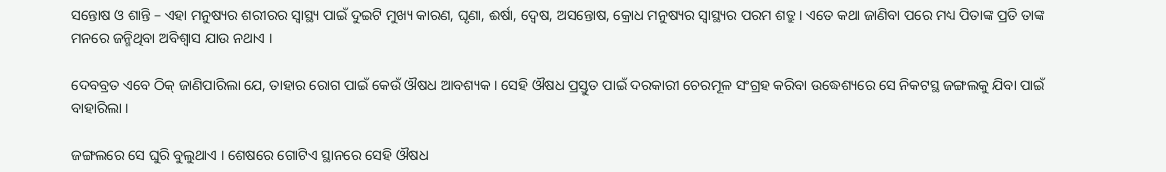ସନ୍ତୋଷ ଓ ଶାନ୍ତି – ଏହା ମନୁଷ୍ୟର ଶରୀରର ସ୍ୱାସ୍ଥ୍ୟ ପାଇଁ ଦୁଇଟି ମୁଖ୍ୟ କାରଣ, ଘୃଣା, ଈର୍ଷା, ଦ୍ୱେଷ, ଅସନ୍ତୋଷ, କ୍ରୋଧ ମନୁଷ୍ୟର ସ୍ୱାସ୍ଥ୍ୟର ପରମ ଶତ୍ରୁ । ଏତେ କଥା ଜାଣିବା ପରେ ମଧ୍ୟ ପିତାଙ୍କ ପ୍ରତି ତାଙ୍କ ମନରେ ଜନ୍ମିଥିବା ଅବିଶ୍ୱାସ ଯାଉ ନଥାଏ ।

ଦେବବ୍ରତ ଏବେ ଠିକ୍ ଜାଣିପାରିଲା ଯେ, ତାହାର ରୋଗ ପାଇଁ କେଉଁ ଔଷଧ ଆବଶ୍ୟକ । ସେହି ଔଷଧ ପ୍ରସ୍ତୁତ ପାଇଁ ଦରକାରୀ ଚେରମୂଳ ସଂଗ୍ରହ କରିବା ଉଦ୍ଧେଶ୍ୟରେ ସେ ନିକଟସ୍ଥ ଜଙ୍ଗଲକୁ ଯିବା ପାଇଁ ବାହାରିଲା ।

ଜଙ୍ଗଲରେ ସେ ଘୁରି ବୁଲୁଥାଏ । ଶେଷରେ ଗୋଟିଏ ସ୍ଥାନରେ ସେହି ଔଷଧ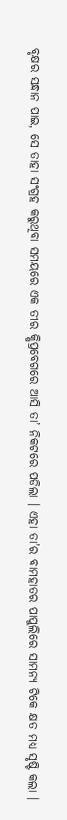ବୃକ୍ଷର ସନ୍ଧାନ ପାଇ, ସେ ତାହା ସଂଗ୍ରହ କରୁଥିବା ସମୟରେ ଏକ ତୀର କ୍ଷିପ୍ରବେଗରେ ଆସି ତା’ ନିକଟରେ ପଡିଲା । ଏହା ତା’ର ବାମହାତର ପାପୁଲିରେ ସାମନ୍ୟ ଟିକେ କ୍ଷତ ମଧ୍ୟ ସୃଷ୍ଟି କଲା ।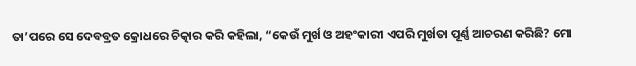ତା’ପରେ ସେ ଦେବବ୍ରତ କ୍ରୋଧରେ ଚିତ୍କାର କରି କହିଲା, “କେଉଁ ମୁର୍ଖ ଓ ଅହଂକାରୀ ଏପରି ମୁର୍ଖତା ପୂର୍ଣ୍ଣ ଆଚରଣ କରିଛି? ମୋ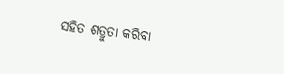ସହିତ ଶତ୍ରୁତା କରିବା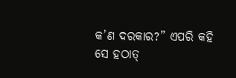କ’ଣ ଦରକାର?” ଏପରି କହି ସେ ହଠାତ୍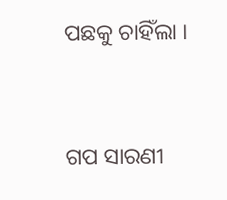ପଛକୁ ଚାହିଁଲା ।


ଗପ ସାରଣୀ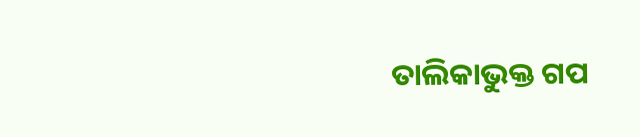ତାଲିକାଭୁକ୍ତ ଗପ